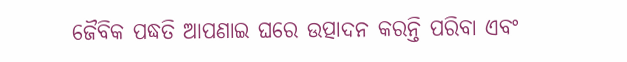ଜୈବିକ ପଦ୍ଧତି ଆପଣାଇ ଘରେ ଉତ୍ପାଦନ କରନ୍ତି ପରିବା ଏବଂ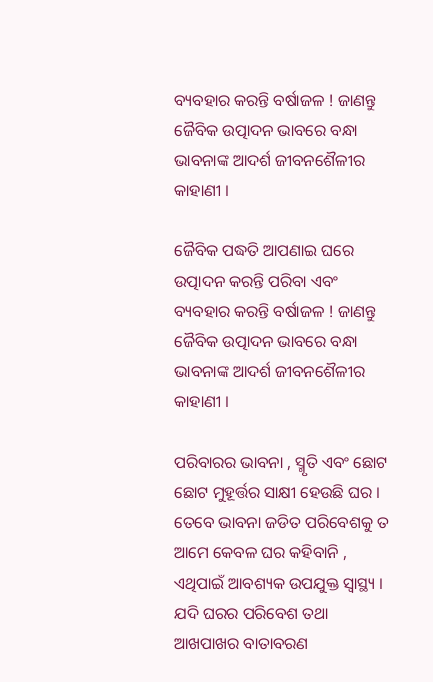ବ୍ୟବହାର କରନ୍ତି ବର୍ଷାଜଳ ! ଜାଣନ୍ତୁ ଜୈବିକ ଉତ୍ପାଦନ ଭାବରେ ବନ୍ଧା ଭାବନାଙ୍କ ଆଦର୍ଶ ଜୀବନଶୈଳୀର କାହାଣୀ ।

ଜୈବିକ ପଦ୍ଧତି ଆପଣାଇ ଘରେ ଉତ୍ପାଦନ କରନ୍ତି ପରିବା ଏବଂ ବ୍ୟବହାର କରନ୍ତି ବର୍ଷାଜଳ ! ଜାଣନ୍ତୁ ଜୈବିକ ଉତ୍ପାଦନ ଭାବରେ ବନ୍ଧା ଭାବନାଙ୍କ ଆଦର୍ଶ ଜୀବନଶୈଳୀର କାହାଣୀ ।

ପରିବାରର ଭାବନା , ସ୍ମୃତି ଏବଂ ଛୋଟ ଛୋଟ ମୁହୂର୍ତ୍ତର ସାକ୍ଷୀ ହେଉଛି ଘର । ତେବେ ଭାବନା ଜଡିତ ପରିବେଶକୁ ତ ଆମେ କେବଳ ଘର କହିବାନି , ଏଥିପାଇଁ ଆବଶ୍ୟକ ଉପଯୁକ୍ତ ସ୍ୱାସ୍ଥ୍ୟ । ଯଦି ଘରର ପରିବେଶ ତଥା ଆଖପାଖର ବାତାବରଣ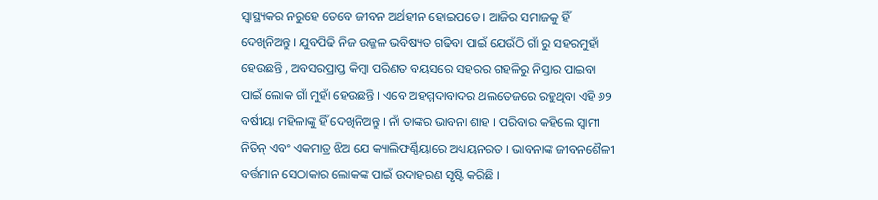ସ୍ୱାସ୍ଥ୍ୟକର ନରୁହେ ତେବେ ଜୀବନ ଅର୍ଥହୀନ ହୋଇପଡେ । ଆଜିର ସମାଜକୁ ହିଁ ଦେଖିନିଅନ୍ତୁ । ଯୁବପିଢି ନିଜ ଉଜ୍ଜଳ ଭବିଷ୍ୟତ ଗଢିବା ପାଇଁ ଯେଉଁଠି ଗାଁ ରୁ ସହରମୁହାଁ ହେଉଛନ୍ତି , ଅବସରପ୍ରାପ୍ତ କିମ୍ବା ପରିଣତ ବୟସରେ ସହରର ଗହଳିରୁ ନିସ୍ତାର ପାଇବା ପାଇଁ ଲୋକ ଗାଁ ମୁହାଁ ହେଉଛନ୍ତି । ଏବେ ଅହମ୍ମଦାବାଦର ଥଲତେଜରେ ରହୁଥିବା ଏହି ୬୨ ବର୍ଷୀୟା ମହିଳାଙ୍କୁ ହିଁ ଦେଖିନିଅନ୍ତୁ । ନାଁ ତାଙ୍କର ଭାବନା ଶାହ । ପରିବାର କହିଲେ ସ୍ୱାମୀ ନିତିନ୍ ଏବଂ ଏକମାତ୍ର ଝିଅ ଯେ କ୍ୟାଲିଫର୍ଣ୍ଣିୟାରେ ଅଧ୍ୟୟନରତ । ଭାବନାଙ୍କ ଜୀବନଶୈଳୀ ବର୍ତ୍ତମାନ ସେଠାକାର ଲୋକଙ୍କ ପାଇଁ ଉଦାହରଣ ସୃଷ୍ଟି କରିଛି ।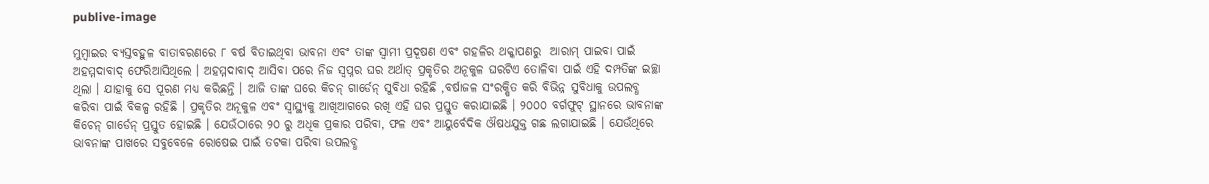publive-image

ମୁମ୍ବାଇର ବ୍ୟସ୍ତବହୁଳ ବାତାବରଣରେ ୮ ବର୍ଷ ବିତାଇଥିବା ଭାବନା ଏବଂ ତାଙ୍କ ସ୍ୱାମୀ ପ୍ରଦୂଷଣ ଏବଂ ଗହଳିର ଥକ୍କାପଣରୁ  ଆରାମ୍ ପାଇବା ପାଇଁ ଅହମ୍ମଦାବାଦ୍ ଫେରିଆସିଥିଲେ । ଅହମ୍ମଦାବାଦ୍ ଆସିବା ପରେ ନିଜ ସ୍ୱପ୍ନର ଘର ଅର୍ଥାତ୍ ପ୍ରକୃତିର ଅନୂକୁଳ ଘରଟିଏ ତୋଳିବା ପାଇଁ ଏହି ଦମ୍ପତିଙ୍କ ଇଚ୍ଛା ଥିଲା । ଯାହାକୁ ସେ ପୂରଣ ମଧ୍ୟ କରିଛନ୍ତି । ଆଜି ତାଙ୍କ ଘରେ କିଚନ୍ ଗାର୍ଡେନ୍ ସୁବିଧା ରହିଛି ,ବର୍ଷାଜଳ ସଂରକ୍ଷିତ କରି ବିଭିନ୍ନ ସୁବିଧାକୁ ଉପଲବ୍ଧ କରିବା ପାଇଁ ବିକଳ୍ପ ରହିଛି । ପ୍ରକୃତିର ଅନୂକୁଳ ଏବଂ ସ୍ୱାସ୍ଥ୍ୟକୁ ଆଖିଆଗରେ ରଖି ଏହି ଘର ପ୍ରସ୍ତୁତ କରାଯାଇଛି । ୨୦୦୦ ବର୍ଗଫୁଟ୍ ସ୍ଥାନରେ ଭାବନାଙ୍କ କିଚେନ୍ ଗାର୍ଡେନ୍ ପ୍ରସ୍ତୁତ ହୋଇଛି । ଯେଉଁଠାରେ ୨୦ ରୁ ଅଧିକ ପ୍ରକାର ପରିବା, ଫଳ ଏବଂ ଆୟୁର୍ବେଦିକ ଔଷଧଯୁକ୍ତ ଗଛ ଲଗାଯାଇଛି । ଯେଉଁଥିରେ ଭାବନାଙ୍କ ପାଖରେ ସବୁବେଳେ ରୋଷେଇ ପାଇଁ ତଟକା ପରିବା ଉପଲବ୍ଧ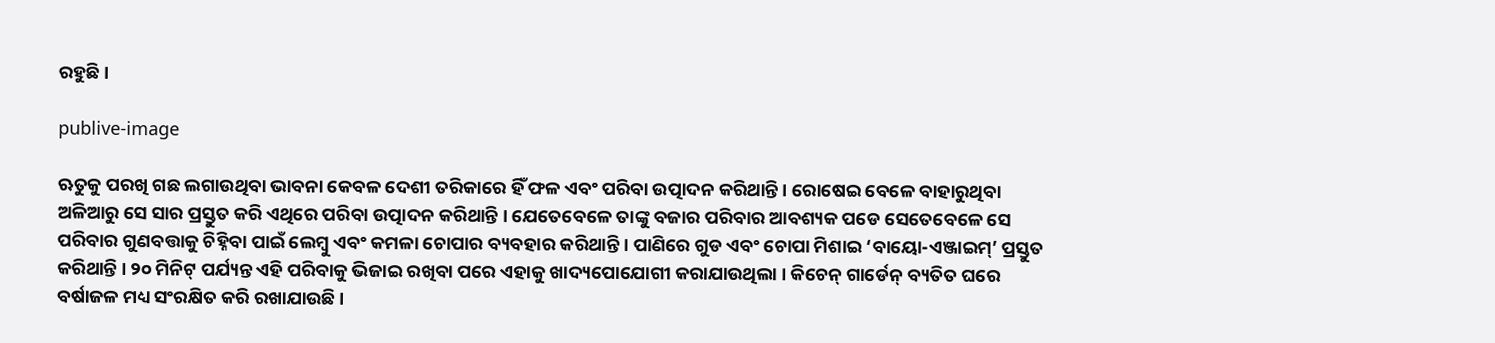ରହୁଛି ।

publive-image

ଋତୁକୁ ପରଖି ଗଛ ଲଗାଉଥିବା ଭାବନା କେବଳ ଦେଶୀ ତରିକାରେ ହିଁ ଫଳ ଏବଂ ପରିବା ଉତ୍ପାଦନ କରିଥାନ୍ତି । ରୋଷେଇ ବେଳେ ବାହାରୁଥିବା ଅଳିଆରୁ ସେ ସାର ପ୍ରସ୍ତୁତ କରି ଏଥିରେ ପରିବା ଉତ୍ପାଦନ କରିଥାନ୍ତି । ଯେତେବେଳେ ତାଙ୍କୁ ବଜାର ପରିବାର ଆବଶ୍ୟକ ପଡେ ସେତେବେଳେ ସେ  ପରିବାର ଗୁଣବତ୍ତାକୁ ଚିହ୍ନିବା ପାଇଁ ଲେମ୍ବୁ ଏବଂ କମଳା ଚୋପାର ବ୍ୟବହାର କରିଥାନ୍ତି । ପାଣିରେ ଗୁଡ ଏବଂ ଚୋପା ମିଶାଇ ‘ବାୟୋ-ଏଞ୍ଜାଇମ୍’ ପ୍ରସ୍ତୁତ କରିଥାନ୍ତି । ୨୦ ମିନିଟ୍ ପର୍ଯ୍ୟନ୍ତ ଏହି ପରିବାକୁ ଭିଜାଇ ରଖିବା ପରେ ଏହାକୁ ଖାଦ୍ୟପୋଯୋଗୀ କରାଯାଉଥିଲା । କିଚେନ୍ ଗାର୍ଡେନ୍ ବ୍ୟତିତ ଘରେ ବର୍ଷାଜଳ ମଧ୍ୟ ସଂରକ୍ଷିତ କରି ରଖାଯାଉଛି ।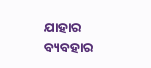ଯାହାର ବ୍ୟବହାର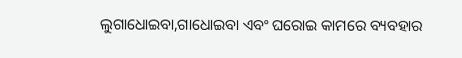ଲୁଗାଧୋଇବା,ଗାଧୋଇବା ଏବଂ ଘରୋଇ କାମରେ ବ୍ୟବହାର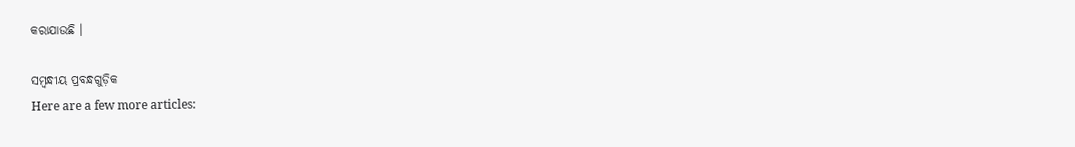କରାଯାଉଛି ।

ସମ୍ବନ୍ଧୀୟ ପ୍ରବନ୍ଧଗୁଡ଼ିକ
Here are a few more articles: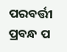ପରବର୍ତ୍ତୀ ପ୍ରବନ୍ଧ ପ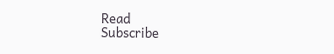Read
Subscribe